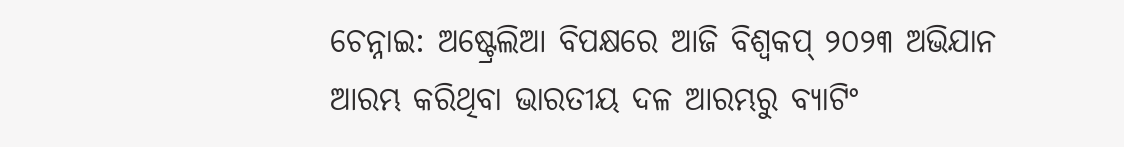ଚେନ୍ନାଇ: ଅଷ୍ଟ୍ରେଲିଆ ବିପକ୍ଷରେ ଆଜି ବିଶ୍ବକପ୍ ୨୦୨୩ ଅଭିଯାନ ଆରମ୍ଭ କରିଥିବା ଭାରତୀୟ ଦଳ ଆରମ୍ଭରୁ ବ୍ୟାଟିଂ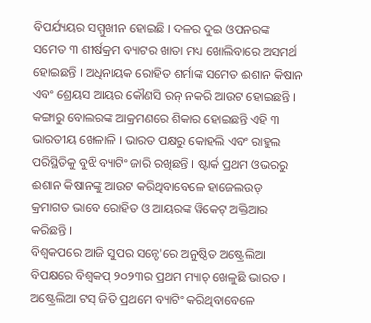ବିପର୍ଯ୍ୟୟର ସମ୍ମୁଖୀନ ହୋଇଛି । ଦଳର ଦୁଇ ଓପନରଙ୍କ ସମେତ ୩ ଶୀର୍ଷକ୍ରମ ବ୍ୟାଟର ଖାତା ମଧ୍ୟ ଖୋଲିବାରେ ଅସମର୍ଥ ହୋଇଛନ୍ତି । ଅଧିନାୟକ ରୋହିତ ଶର୍ମାଙ୍କ ସମେତ ଈଶାନ କିଷାନ ଏବଂ ଶ୍ରେୟସ ଆୟର କୌଣସି ରନ୍ ନକରି ଆଉଟ ହୋଇଛନ୍ତି । କଙ୍ଗାରୁ ବୋଲରଙ୍କ ଆକ୍ରମଣରେ ଶିକାର ହୋଇଛନ୍ତି ଏହି ୩ ଭାରତୀୟ ଖେଳାଳି । ଭାରତ ପକ୍ଷରୁ କୋହଲି ଏବଂ ରାହୁଲ ପରିସ୍ଥିତିକୁ ବୁଝି ବ୍ୟାଟିଂ ଜାରି ରଖିଛନ୍ତି । ଷ୍ଟାର୍କ ପ୍ରଥମ ଓଭରରୁ ଈଶାନ କିଷାନଙ୍କୁ ଆଉଟ କରିଥିବାବେଳେ ହାଜେଲଉଡ୍ କ୍ରମାଗତ ଭାବେ ରୋହିତ ଓ ଆୟରଙ୍କ ୱିକେଟ୍ ଅକ୍ତିଆର କରିଛନ୍ତି ।
ବିଶ୍ବକପରେ ଆଜି ସୁପର ସନ୍ଡେ'ରେ ଅନୁଷ୍ଠିତ ଅଷ୍ଟ୍ରେଲିଆ ବିପକ୍ଷରେ ବିଶ୍ବକପ୍ ୨୦୨୩ର ପ୍ରଥମ ମ୍ୟାଚ୍ ଖେଳୁଛି ଭାରତ । ଅଷ୍ଟ୍ରେଲିଆ ଟସ୍ ଜିତି ପ୍ରଥମେ ବ୍ୟାଟିଂ କରିଥିବାବେଳେ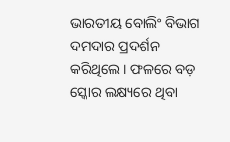ଭାରତୀୟ ବୋଲିଂ ବିଭାଗ ଦମଦାର ପ୍ରଦର୍ଶନ କରିଥିଲେ । ଫଳରେ ବଡ଼ ସ୍କୋର ଲକ୍ଷ୍ୟରେ ଥିବା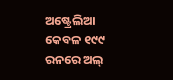ଅଷ୍ଟ୍ରେଲିଆ କେବଳ ୧୯୯ ରନରେ ଅଲ୍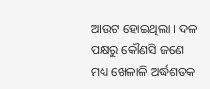ଆଉଟ ହୋଇଥିଲା । ଦଳ ପକ୍ଷରୁ କୌଣସି ଜଣେ ମଧ୍ୟ ଖେଳାଳି ଅର୍ଦ୍ଧଶତକ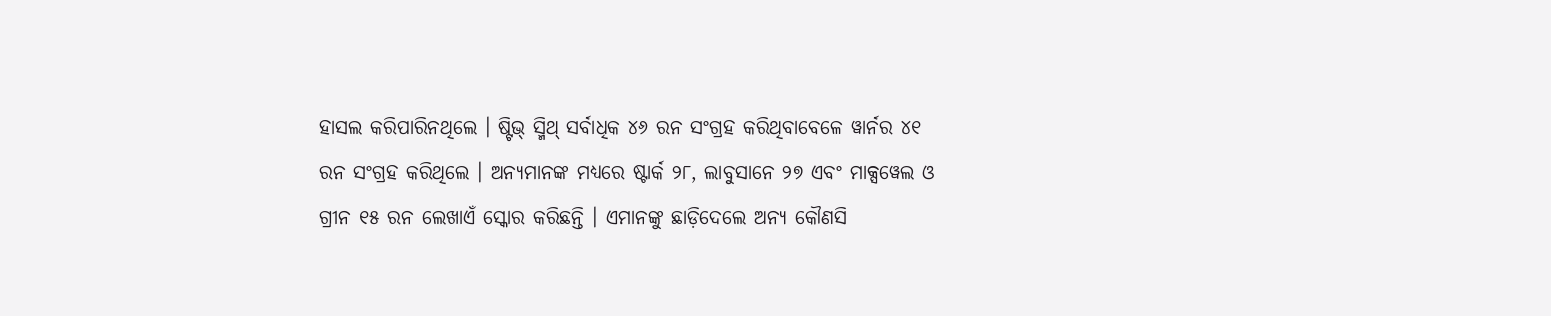ହାସଲ କରିପାରିନଥିଲେ । ଷ୍ଟିଭ୍ ସ୍ମିଥ୍ ସର୍ବାଧିକ ୪୬ ରନ ସଂଗ୍ରହ କରିଥିବାବେଳେ ୱାର୍ନର ୪୧ ରନ ସଂଗ୍ରହ କରିଥିଲେ । ଅନ୍ୟମାନଙ୍କ ମଧ୍ୟରେ ଷ୍ଟାର୍କ ୨୮, ଲାବୁସାନେ ୨୭ ଏବଂ ମାକ୍ସୱେଲ ଓ ଗ୍ରୀନ ୧୫ ରନ ଲେଖାଏଁ ସ୍କୋର କରିଛନ୍ତି । ଏମାନଙ୍କୁ ଛାଡ଼ିଦେଲେ ଅନ୍ୟ କୌଣସି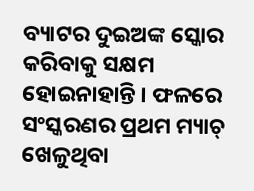ବ୍ୟାଟର ଦୁଇଅଙ୍କ ସ୍କୋର କରିବାକୁ ସକ୍ଷମ ହୋଇନାହାନ୍ତି । ଫଳରେ ସଂସ୍କରଣର ପ୍ରଥମ ମ୍ୟାଚ୍ ଖେଳୁଥିବା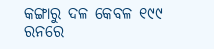କଙ୍ଗାରୁ ଦଳ କେବଳ ୧୯୯ ରନରେ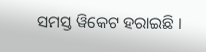ସମସ୍ତ ୱିକେଟ ହରାଇଛି ।